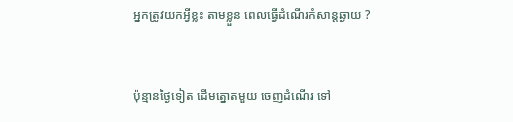អ្នកត្រូវយកអ្វីខ្លះ តាមខ្លួន ពេលធ្វើដំណើរកំសាន្តឆ្ងាយ ?


ប៉ុន្មានថ្ងៃទៀត ដើមត្នោតមួយ ចេញដំណើរ ទៅ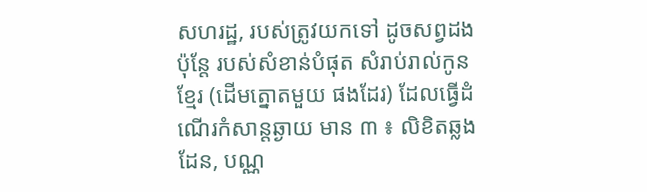សហរដ្ឋ, របស់ត្រូវយកទៅ ដូចសព្វដង ប៉ុន្តែ របស់សំខាន់បំផុត សំរាប់រាល់កូនខ្មែរ (ដើមត្នោតមួយ ផងដែរ) ដែលធ្វើដំណើរកំសាន្តឆ្ងាយ មាន ៣ ៖ លិខិតឆ្លងដែន, បណ្ណ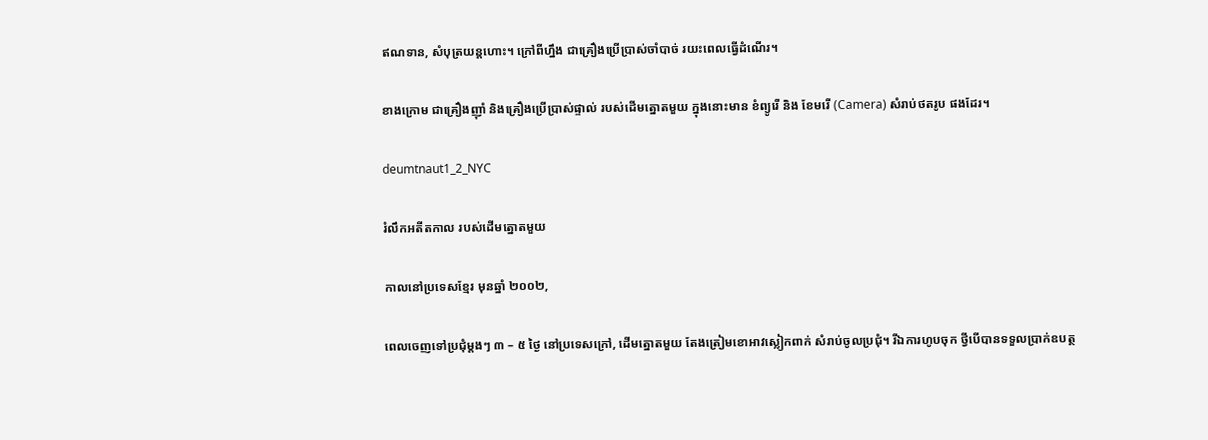ឥណទាន, សំបុត្រយន្តហោះ។ ក្រៅពីហ្នឹង ជាគ្រឿងប្រើប្រាស់ចាំបាច់ រយះពេលធ្វើដំណើរ។

ខាងក្រោម ជាគ្រឿងញ៉ាំ និងគ្រឿងប្រើប្រាស់ផ្ទាល់ របស់ដើមត្នោតមួយ ក្នុងនោះមាន ខំព្យូរើ និង ខែមរើ (Camera) សំរាប់ថតរូប ផងដែរ។

deumtnaut1_2_NYC

រំលឹកអតីតកាល របស់ដើមត្នោតមួយ

កាលនៅប្រទេសខ្មែរ មុនឆ្នាំ ២០០២,

ពេលចេញទៅប្រជុំម្តងៗ ៣ – ៥ ថ្ងៃ នៅប្រទេសក្រៅ, ដើមត្នោតមួយ តែងត្រៀមខោអាវស្លៀកពាក់ សំរាប់ចូលប្រជុំ។ រីឯការហូបចុក ថ្វីបើបានទទួលប្រាក់ឧបត្ថ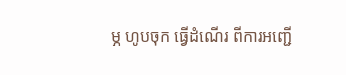ម្ភ ហូបចុក ធ្វើដំណើរ ពីការអញ្ជើ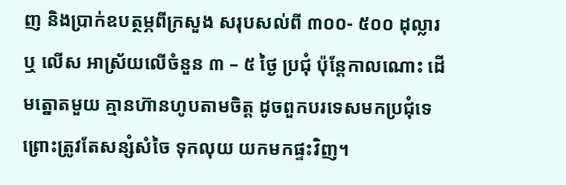ញ និងប្រាក់ឧបត្ថម្ភពីក្រសួង សរុបសល់ពី ៣០០- ៥០០ ដុល្លារ ឬ លើស អាស្រ័យលើចំនួន ៣ – ៥ ថ្ងៃ ប្រជុំ ប៉ុន្តែកាលណោះ ដើមត្នោតមួយ គ្មានហ៊ានហូបតាមចិត្ត ដូចពួកបរទេសមកប្រជុំទេ ព្រោះត្រូវតែសន្សំសំចៃ ទុកលុយ យកមកផ្ទះវិញ។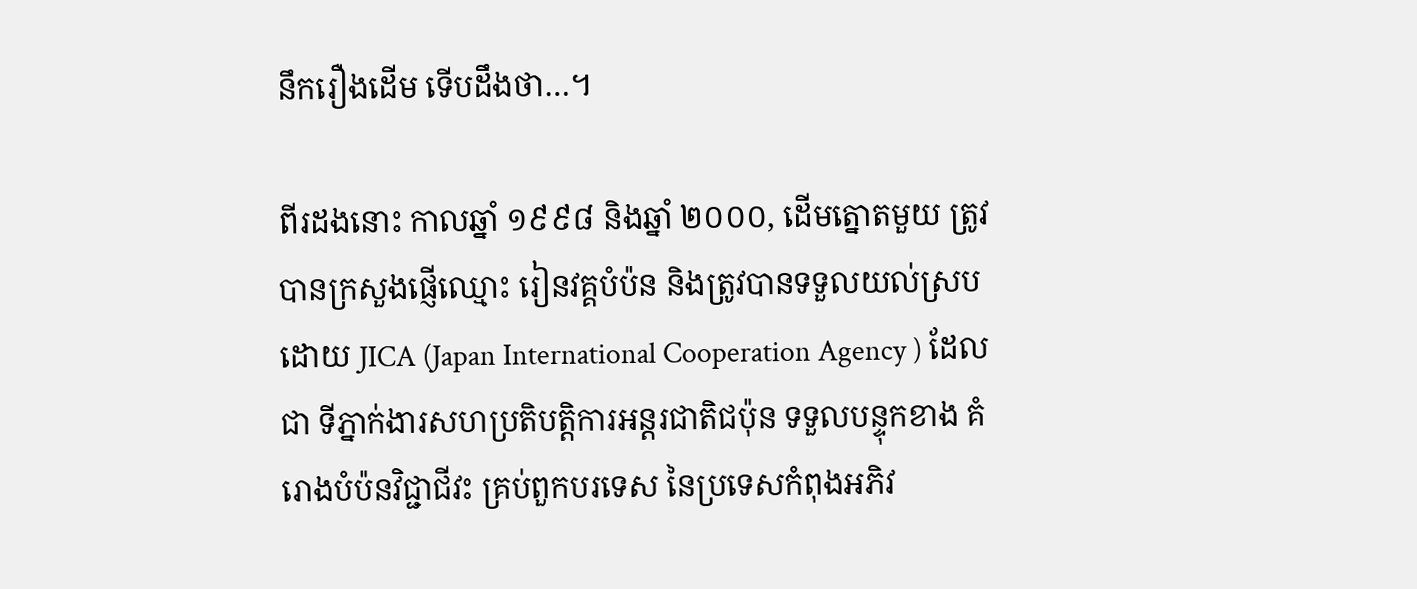នឹករឿងដើម ទើបដឹងថា…។

ពីរដងនោះ កាលឆ្នាំ ១៩៩៨ និងឆ្នាំ ២០០០, ដើមត្នោតមួយ ត្រូវបានក្រសួងផ្ញើឈ្មោះ រៀនវគ្គបំប៉ន និងត្រូវបានទទួលយល់ស្រប ដោយ JICA (Japan International Cooperation Agency ) ដែលជា ទីភ្នាក់ងារសហប្រតិបត្តិការអន្តរជាតិជប៉ុន ទទួលបន្ទុកខាង គំរោងបំប៉នវិជ្ជាជីវះ គ្រប់ពួកបរទេស នៃប្រទេសកំពុងអភិវ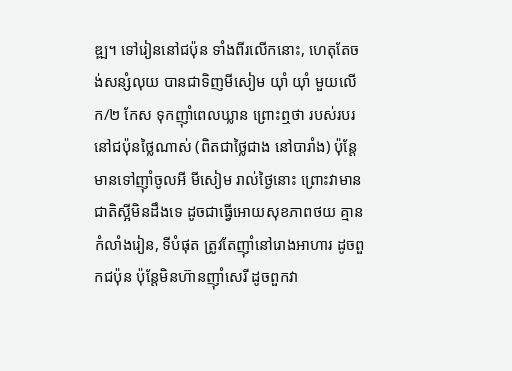ឌ្ឍ។ ទៅរៀននៅជប៉ុន ទាំងពីរលើកនោះ, ហេតុតែចង់សន្សំលុយ បានជាទិញមីសៀម យ៉ាំ យ៉ាំ មួយលើក/២ កែស ទុកញ៉ាំពេលឃ្លាន ព្រោះឮថា របស់របរ នៅជប៉ុនថ្លៃណាស់ (ពិតជាថ្លៃជាង នៅបារាំង) ប៉ុន្តែមានទៅញ៉ាំចូលអី មីសៀម រាល់ថ្ងៃនោះ ព្រោះវាមានជាតិស្អីមិនដឹងទេ ដូចជាធ្វើអោយសុខភាពថយ គ្មានកំលាំងរៀន, ទីបំផុត ត្រូវតែញ៉ាំនៅរោងអាហារ ដូចពួកជប៉ុន ប៉ុន្តែមិនហ៊ានញ៉ាំសេរី ដូចពួកវា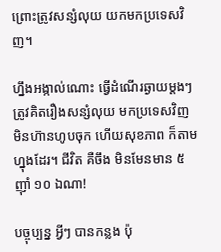ព្រោះត្រូវសន្សំលុយ យកមកប្រទេសវិញ។

ហ្នឹងអង្កាល់ណោះ ធ្វើដំណើរឆ្ងាយម្តងៗ ត្រូវគិតរឿងសន្សំលុយ មកប្រទេសវិញ មិនហ៊ានហូបចុក ហើយសុខភាព ក៏តាមហ្នុងដែរ។ ជីវិត គឺចឹង មិនមែនមាន ៥ ញ៉ាំ ១០ ឯណា!

បច្ចុប្បន្ន អ្វីៗ បានកន្លង ប៉ុ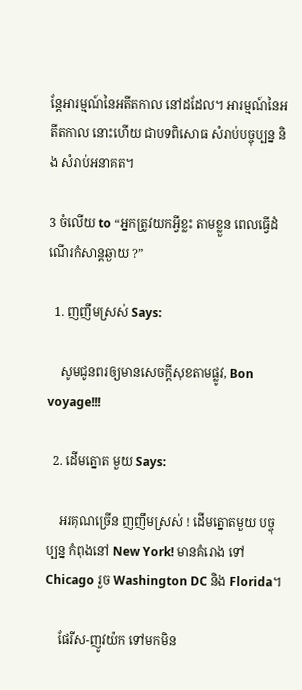ន្តែអារម្មណ៍នៃអតីតកាល នៅដដែល។ អារម្មណ៍នៃអតីតកាល នោះហើយ ជាបទពិសោធ សំរាប់បច្ចុប្បន្ន និង សំរាប់អនាគត។

3 ចំលើយ to “អ្នកត្រូវយកអ្វីខ្លះ តាមខ្លួន ពេលធ្វើដំណើរកំសាន្តឆ្ងាយ ?”

  1. ញញឹមស្រស់ Says:

    សូមជូនពរឲ្យមានសេចក្តីសុខតាមផ្លូវ, Bon voyage!!!

  2. ដើមត្នោត មួយ Says:

    អរគុណច្រើន ញញឹមស្រស់ ! ដើមត្នោតមួយ បច្ចុប្បន្ន កំពុងនៅ New York! មានគំរោង ទៅ Chicago រួច Washington DC និង Florida។

    ផែរីស-ញូវយ៉ក ទៅមកមិន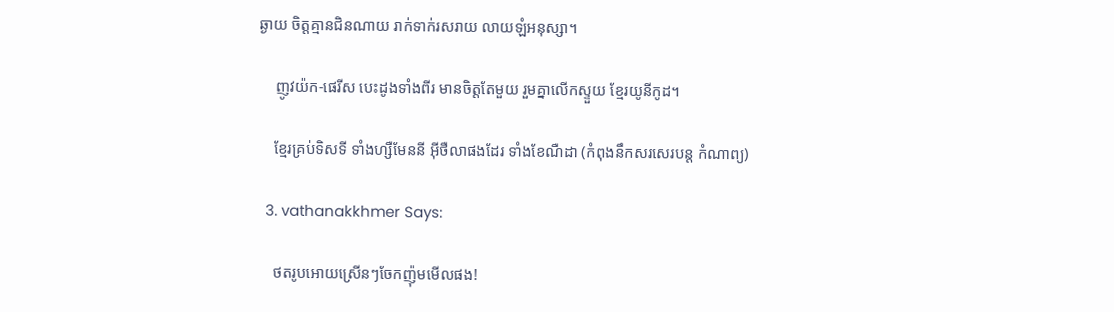ឆ្ងាយ ចិត្តគ្មានជិនណាយ រាក់ទាក់រសរាយ លាយឡំអនុស្សា។

    ញូវយ៉ក-ផេរីស បេះដូងទាំងពីរ មានចិត្តតែមួយ រួមគ្នាលើកស្ទួយ ខ្មែរយូនីកូដ។

    ខ្មែរគ្រប់ទិសទី ទាំងហ្សឺមែននី អ៊ីថឺលាផងដែរ ទាំងខែណឺដា (កំពុងនឹកសរសេរបន្ត កំណាព្យ)

  3. vathanakkhmer Says:

    ថតរូបអោយស្រើនៗចែកញ៉ុមមើលផង!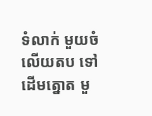ទំលាក់ មួយចំលើយតប ទៅ ដើមត្នោត មួ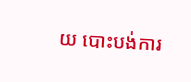យ បោះបង់ការ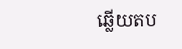ឆ្លើយតប